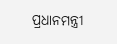ପ୍ରଧାନମନ୍ତ୍ରୀ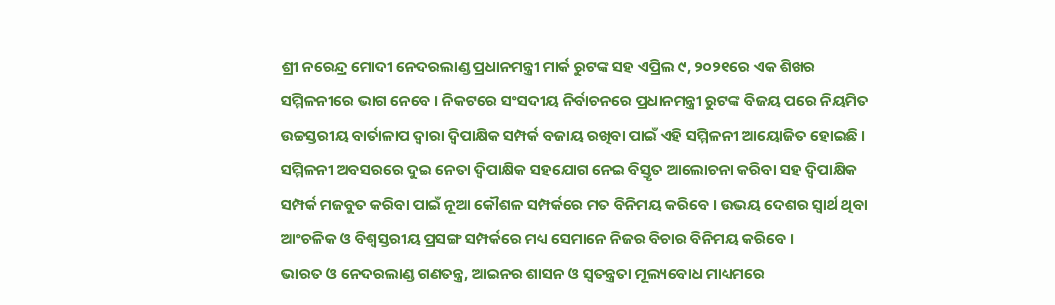ଶ୍ରୀ ନରେନ୍ଦ୍ର ମୋଦୀ ନେଦରଲାଣ୍ଡ ପ୍ରଧାନମନ୍ତ୍ରୀ ମାର୍କ ରୁଟଙ୍କ ସହ ଏପ୍ରିଲ ୯, ୨୦୨୧ରେ ଏକ ଶିଖର ସମ୍ମିଳନୀରେ ଭାଗ ନେବେ । ନିକଟରେ ସଂସଦୀୟ ନିର୍ବାଚନରେ ପ୍ରଧାନମନ୍ତ୍ରୀ ରୁଟଙ୍କ ବିଜୟ ପରେ ନିୟମିତ ଉଚ୍ଚସ୍ତରୀୟ ବାର୍ତାଳାପ ଦ୍ୱାରା ଦ୍ୱିପାକ୍ଷିକ ସମ୍ପର୍କ ବଜାୟ ରଖିବା ପାଇଁ ଏହି ସମ୍ମିଳନୀ ଆୟୋଜିତ ହୋଇଛି । ସମ୍ମିଳନୀ ଅବସରରେ ଦୁଇ ନେତା ଦ୍ୱିପାକ୍ଷିକ ସହଯୋଗ ନେଇ ବିସ୍ତୃତ ଆଲୋଚନା କରିବା ସହ ଦ୍ୱିପାକ୍ଷିକ ସମ୍ପର୍କ ମଜବୁତ କରିବା ପାଇଁ ନୂଆ କୌଶଳ ସମ୍ପର୍କରେ ମତ ବିନିମୟ କରିବେ । ଉଭୟ ଦେଶର ସ୍ୱାର୍ଥ ଥିବା ଆଂଚଳିକ ଓ ବିଶ୍ୱସ୍ତରୀୟ ପ୍ରସଙ୍ଗ ସମ୍ପର୍କରେ ମଧ୍ୟ ସେମାନେ ନିଜର ବିଚାର ବିନିମୟ କରିବେ ।
ଭାରତ ଓ ନେଦରଲାଣ୍ଡ ଗଣତନ୍ତ୍ର, ଆଇନର ଶାସନ ଓ ସ୍ୱତନ୍ତ୍ରତା ମୂଲ୍ୟବୋଧ ମାଧ୍ୟମରେ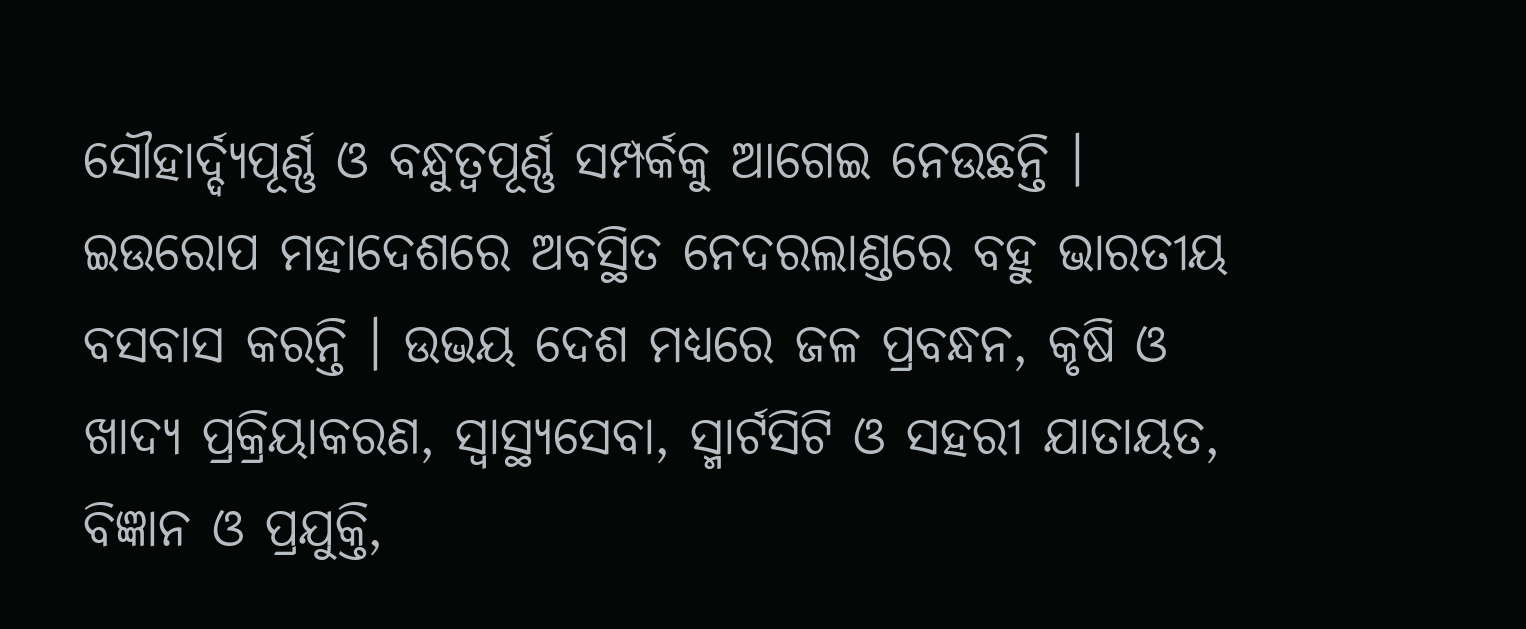ସୌହାର୍ଦ୍ଦ୍ୟପୂର୍ଣ୍ଣ ଓ ବନ୍ଧୁତ୍ୱପୂର୍ଣ୍ଣ ସମ୍ପର୍କକୁ ଆଗେଇ ନେଉଛନ୍ତି । ଇଉରୋପ ମହାଦେଶରେ ଅବସ୍ଥିତ ନେଦରଲାଣ୍ଡରେ ବହୁ ଭାରତୀୟ ବସବାସ କରନ୍ତି । ଉଭୟ ଦେଶ ମଧ୍ୟରେ ଜଳ ପ୍ରବନ୍ଧନ, କୃଷି ଓ ଖାଦ୍ୟ ପ୍ରକ୍ରିୟାକରଣ, ସ୍ୱାସ୍ଥ୍ୟସେବା, ସ୍ମାର୍ଟସିଟି ଓ ସହରୀ ଯାତାୟତ, ବିଜ୍ଞାନ ଓ ପ୍ରଯୁକ୍ତି,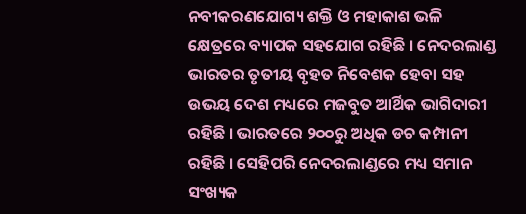ନବୀକରଣଯୋଗ୍ୟ ଶକ୍ତି ଓ ମହାକାଶ ଭଳି କ୍ଷେତ୍ରରେ ବ୍ୟାପକ ସହଯୋଗ ରହିଛି । ନେଦରଲାଣ୍ଡ ଭାରତର ତୃତୀୟ ବୃହତ ନିବେଶକ ହେବା ସହ ଉଭୟ ଦେଶ ମଧ୍ୟରେ ମଜବୁତ ଆର୍ଥିକ ଭାଗିଦାରୀ ରହିଛି । ଭାରତରେ ୨୦୦ରୁ ଅଧିକ ଡଚ କମ୍ପାନୀ ରହିଛି । ସେହିପରି ନେଦରଲାଣ୍ଡରେ ମଧ୍ୟ ସମାନ ସଂଖ୍ୟକ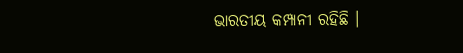ଭାରତୀୟ କମ୍ପାନୀ ରହିଛି ।